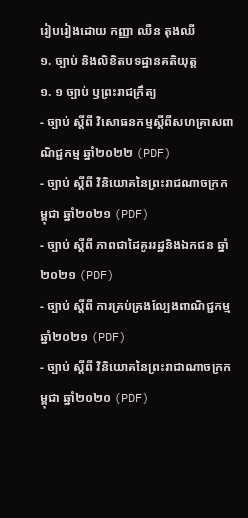រៀបរៀងដោយ កញ្ញា ឈឺន តុងឈី
១. ច្បាប់ និងលិខិតបទដ្ឋានគតិយុត្ត
១. ១ ច្បាប់ ឫព្រះរាជក្រឹត្យ
- ច្បាប់ ស្តីពី វិសោធនកម្មស្តីពីសហគ្រាសពាណិជ្ជកម្ម ឆ្នាំ២០២២ (PDF)
- ច្បាប់ ស្តីពី វិនិយោគនៃព្រះរាជណាចក្រកម្ពុជា ឆ្នាំ២០២១ (PDF)
- ច្បាប់ ស្តីពី ភាពជាដៃគូររដ្ឋនិងឯកជន ឆ្នាំ២០២១ (PDF)
- ច្បាប់ ស្តីពី ការគ្រប់គ្រងល្បែងពាណិជ្ជកម្ម ឆ្នាំ២០២១ (PDF)
- ច្បាប់ ស្តីពី វិនិយោគនៃព្រះរាជាណាចក្រកម្ពុជា ឆ្នាំ២០២០ (PDF)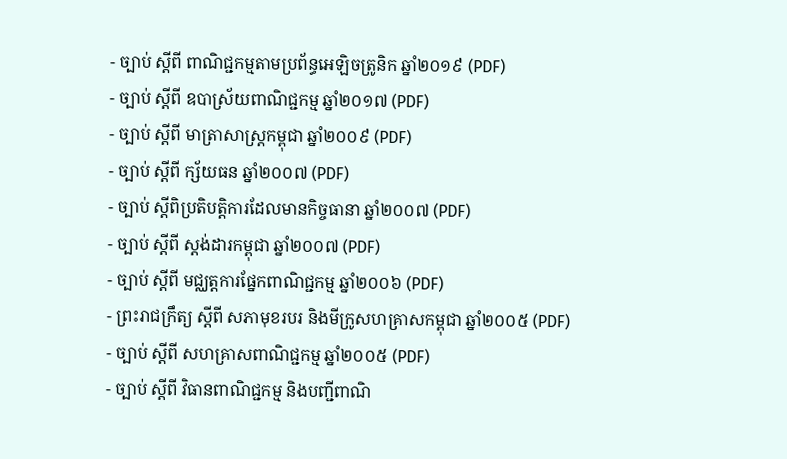- ច្បាប់ ស្តីពី ពាណិជ្ជកម្មតាមប្រព័ន្ធអេឡិចត្រូនិក ឆ្នាំ២០១៩ (PDF)
- ច្បាប់ ស្តីពី ឧបាស្រ័យពាណិជ្ជកម្ម ឆ្នាំ២០១៧ (PDF)
- ច្បាប់ ស្តីពី មាត្រាសាស្រ្តកម្ពុជា ឆ្នាំ២០០៩ (PDF)
- ច្បាប់ ស្តីពី ក្ស័យធន ឆ្នាំ២០០៧ (PDF)
- ច្បាប់ ស្តីពិប្រតិបត្តិការដែលមានកិច្ចធានា ឆ្នាំ២០០៧ (PDF)
- ច្បាប់ ស្ដីពី ស្តង់ដារកម្ពុជា ឆ្នាំ២០០៧ (PDF)
- ច្បាប់ ស្តីពី មជ្ឈត្តការផ្នែកពាណិជ្ជកម្ម ឆ្នាំ២០០៦ (PDF)
- ព្រះរាជក្រឹត្យ ស្តីពី សភាមុខរបរ និងមីក្រូសហគ្រាសកម្ពុជា ឆ្នាំ២០០៥ (PDF)
- ច្បាប់ ស្តីពី សហគ្រាសពាណិជ្ជកម្ម ឆ្នាំ២០០៥ (PDF)
- ច្បាប់ ស្តីពី វិធានពាណិជ្ជកម្ម និងបញ្ជីពាណិ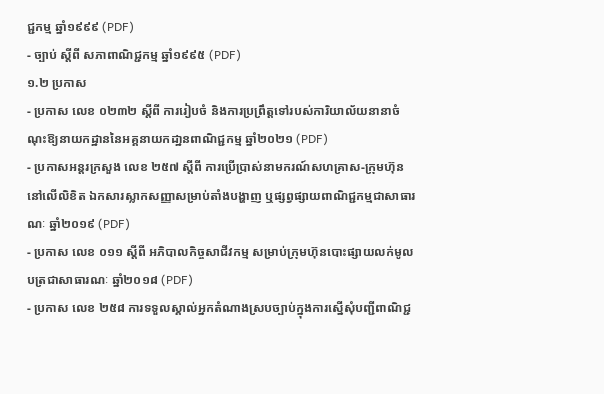ជ្ជកម្ម ឆ្នាំ១៩៩៩ (PDF)
- ច្បាប់ ស្តីពី សភាពាណិជ្ជកម្ម ឆ្នាំ១៩៩៥ (PDF)
១.២ ប្រកាស
- ប្រកាស លេខ ០២៣២ ស្តីពី ការរៀបចំ និងការប្រព្រឹត្តទៅរបស់ការិយាល័យនានាចំណុះឱ្យនាយកដ្ឋាននៃអគ្គនាយកដា្ឋនពាណិជ្ជកម្ម ឆ្នាំ២០២១ (PDF)
- ប្រកាសអន្តរក្រសួង លេខ ២៥៧ ស្តីពី ការប្រើប្រាស់នាមករណ៍សហគ្រាស-ក្រុមហ៊ុន នៅលើលិខិត ឯកសារស្លាកសញ្ញាសម្រាប់តាំងបង្ហាញ ឬផ្សព្វផ្សាយពាណិជ្ជកម្មជាសាធារណៈ ឆ្នាំ២០១៩ (PDF)
- ប្រកាស លេខ ០១១ ស្តីពី អភិបាលកិច្ចសាជីវកម្ម សម្រាប់ក្រុមហ៊ុនបោះផ្សាយលក់មូលបត្រជាសាធារណៈ ឆ្នាំ២០១៨ (PDF)
- ប្រកាស លេខ ២៥៨ ការទទួលស្គាល់អ្នកតំណាងស្របច្បាប់ក្នុងការស្នើសុំបញ្ជីពាណិជ្ជ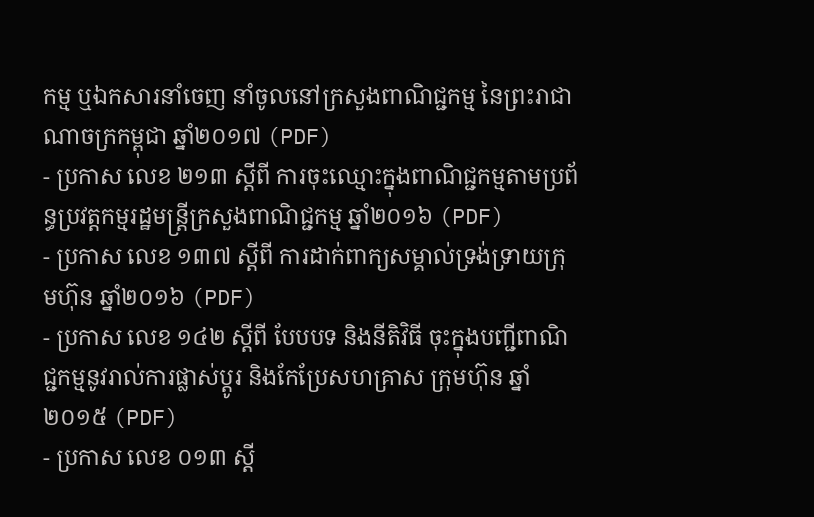កម្ម ឬឯកសារនាំចេញ នាំចូលនៅក្រសួងពាណិជ្ជកម្ម នៃព្រះរាជាណាចក្រកម្ពុជា ឆ្នាំ២០១៧ (PDF)
- ប្រកាស លេខ ២១៣ ស្តីពី ការចុះឈ្មោះក្នុងពាណិជ្ជកម្មតាមប្រព័ន្ធប្រវត្តកម្មរដ្ឋមន្រ្តីក្រសួងពាណិជ្ជកម្ម ឆ្នាំ២០១៦ (PDF)
- ប្រកាស លេខ ១៣៧ ស្តីពី ការដាក់ពាក្យសម្គាល់ទ្រង់ទ្រាយក្រុមហ៊ុន ឆ្នាំ២០១៦ (PDF)
- ប្រកាស លេខ ១៤២ ស្តីពី បែបបទ និងនីតិវិធី ចុះក្នុងបញ្ជីពាណិជ្ជកម្មនូវរាល់ការផ្លាស់ប្តូរ និងកែប្រែសហគ្រាស ក្រុមហ៊ុន ឆ្នាំ២០១៥ (PDF)
- ប្រកាស លេខ ០១៣ ស្តី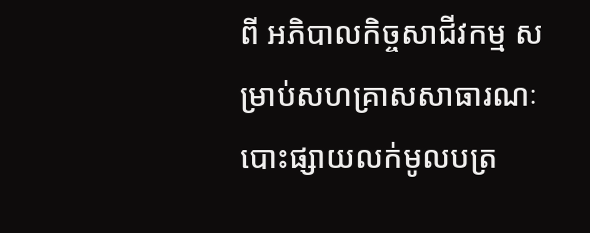ពី អភិបាលកិច្ចសាជីវកម្ម សម្រាប់សហគ្រាសសាធារណៈបោះផ្សាយលក់មូលបត្រ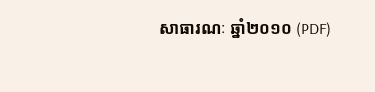សាធារណៈ ឆ្នាំ២០១០ (PDF)